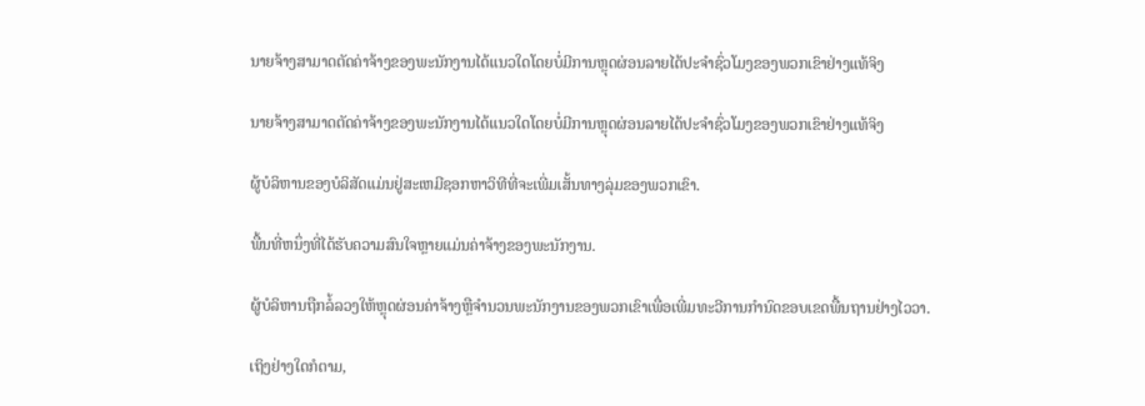ນາຍຈ້າງສາມາດຕັດຄ່າຈ້າງຂອງພະນັກງານໄດ້ແນວໃດໂດຍບໍ່ມີການຫຼຸດຜ່ອນລາຍໄດ້ປະຈໍາຊົ່ວໂມງຂອງພວກເຂົາຢ່າງແທ້ຈິງ

ນາຍຈ້າງສາມາດຕັດຄ່າຈ້າງຂອງພະນັກງານໄດ້ແນວໃດໂດຍບໍ່ມີການຫຼຸດຜ່ອນລາຍໄດ້ປະຈໍາຊົ່ວໂມງຂອງພວກເຂົາຢ່າງແທ້ຈິງ

ຜູ້ບໍລິຫານຂອງບໍລິສັດແມ່ນຢູ່ສະເຫມີຊອກຫາວິທີທີ່ຈະເພີ່ມເສັ້ນທາງລຸ່ມຂອງພວກເຂົາ.

ພື້ນທີ່ຫນຶ່ງທີ່ໄດ້ຮັບຄວາມສົນໃຈຫຼາຍແມ່ນຄ່າຈ້າງຂອງພະນັກງານ.

ຜູ້ບໍລິຫານຖືກລໍ້ລວງໃຫ້ຫຼຸດຜ່ອນຄ່າຈ້າງຫຼືຈໍານວນພະນັກງານຂອງພວກເຂົາເພື່ອເພີ່ມທະວີການກໍານົດຂອບເຂດພື້ນຖານຢ່າງໄວວາ.

ເຖິງຢ່າງໃດກໍຕາມ,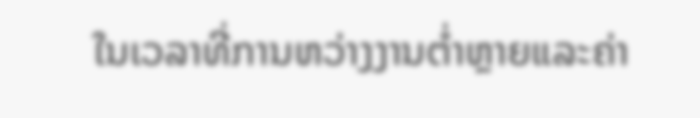ໃນເວລາທີ່ການຫວ່າງງານຕ່ຳຫຼາຍແລະຄ່າ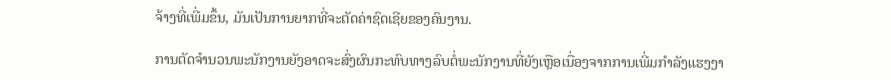ຈ້າງທີ່ເພີ່ມຂຶ້ນ, ມັນເປັນການຍາກທີ່ຈະຕັດຄ່າຊົດເຊີຍຂອງຄົນງານ.

ການຕັດຈໍານວນພະນັກງານຍັງອາດຈະສົ່ງຜົນກະທົບທາງລົບຕໍ່ພະນັກງານທີ່ຍັງເຫຼືອເນື່ອງຈາກການເພີ່ມກໍາລັງແຮງງາ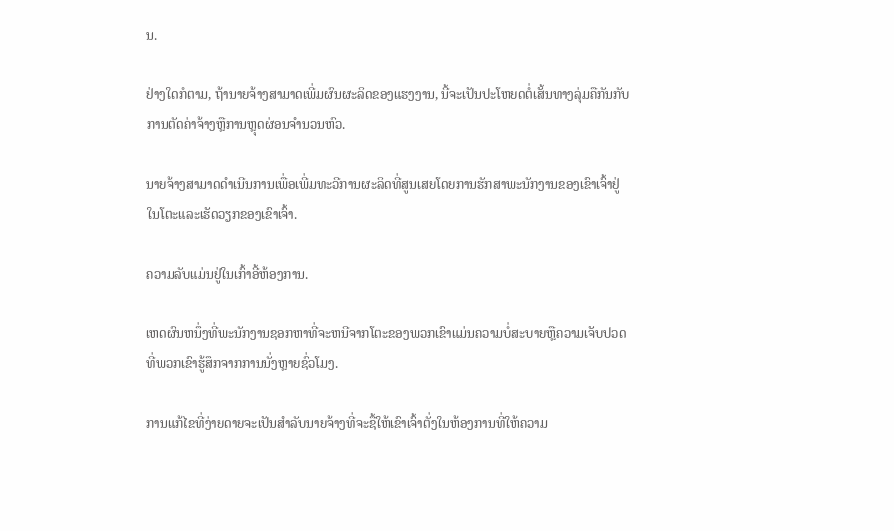ນ.

ຢ່າງໃດກໍຕາມ, ຖ້ານາຍຈ້າງສາມາດເພີ່ມຜົນຜະລິດຂອງແຮງງານ, ນີ້ຈະເປັນປະໂຫຍດຕໍ່ເສັ້ນທາງລຸ່ມຄືກັນກັບການຕັດຄ່າຈ້າງຫຼືການຫຼຸດຜ່ອນຈໍານວນຫົວ.

ນາຍຈ້າງສາມາດດໍາເນີນການເພື່ອເພີ່ມທະວີການຜະລິດທີ່ສູນເສຍໂດຍການຮັກສາພະນັກງານຂອງເຂົາເຈົ້າຢູ່ໃນໂຕະແລະເຮັດວຽກຂອງເຂົາເຈົ້າ.

ຄວາມລັບແມ່ນຢູ່ໃນເກົ້າອີ້ຫ້ອງການ.

ເຫດຜົນຫນຶ່ງທີ່ພະນັກງານຊອກຫາທີ່ຈະຫນີຈາກໂຕະຂອງພວກເຂົາແມ່ນຄວາມບໍ່ສະບາຍຫຼືຄວາມເຈັບປວດທີ່ພວກເຂົາຮູ້ສຶກຈາກການນັ່ງຫຼາຍຊົ່ວໂມງ.

ການແກ້ໄຂທີ່ງ່າຍດາຍຈະເປັນສໍາລັບນາຍຈ້າງທີ່ຈະຊື້ໃຫ້ເຂົາເຈົ້າຕັ່ງໃນຫ້ອງການທີ່ໃຫ້ຄວາມ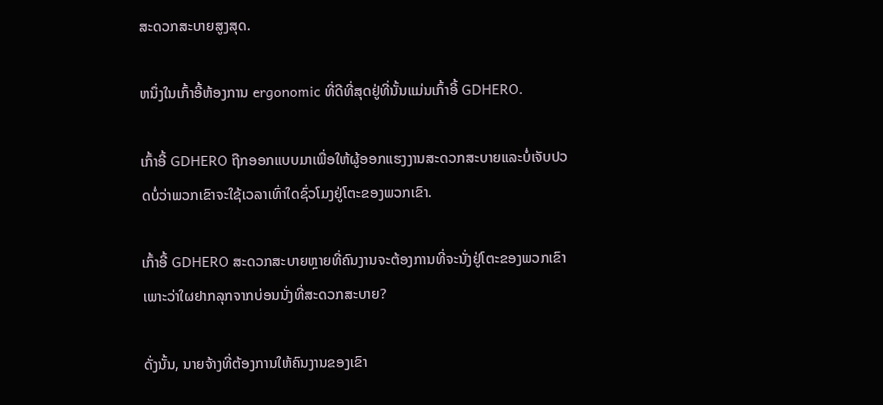ສະດວກສະບາຍສູງສຸດ.

ຫນຶ່ງໃນເກົ້າອີ້ຫ້ອງການ ergonomic ທີ່ດີທີ່ສຸດຢູ່ທີ່ນັ້ນແມ່ນເກົ້າອີ້ GDHERO.

ເກົ້າອີ້ GDHERO ຖືກອອກແບບມາເພື່ອໃຫ້ຜູ້ອອກແຮງງານສະດວກສະບາຍແລະບໍ່ເຈັບປວດບໍ່ວ່າພວກເຂົາຈະໃຊ້ເວລາເທົ່າໃດຊົ່ວໂມງຢູ່ໂຕະຂອງພວກເຂົາ.

ເກົ້າອີ້ GDHERO ສະດວກສະບາຍຫຼາຍທີ່ຄົນງານຈະຕ້ອງການທີ່ຈະນັ່ງຢູ່ໂຕະຂອງພວກເຂົາເພາະວ່າໃຜຢາກລຸກຈາກບ່ອນນັ່ງທີ່ສະດວກສະບາຍ?

ດັ່ງນັ້ນ, ນາຍຈ້າງທີ່ຕ້ອງການໃຫ້ຄົນງານຂອງເຂົາ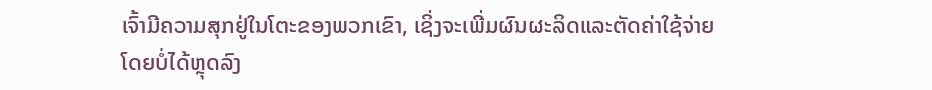ເຈົ້າມີຄວາມສຸກຢູ່ໃນໂຕະຂອງພວກເຂົາ, ເຊິ່ງຈະເພີ່ມຜົນຜະລິດແລະຕັດຄ່າໃຊ້ຈ່າຍໂດຍບໍ່ໄດ້ຫຼຸດລົງ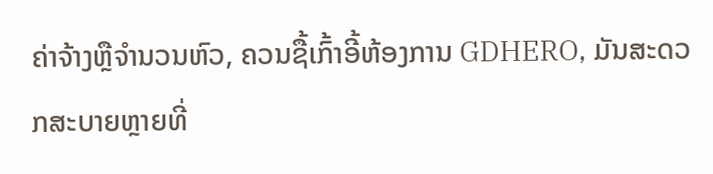ຄ່າຈ້າງຫຼືຈໍານວນຫົວ, ຄວນຊື້ເກົ້າອີ້ຫ້ອງການ GDHERO, ມັນສະດວກສະບາຍຫຼາຍທີ່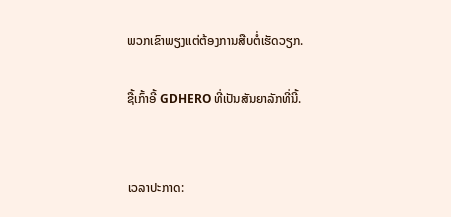ພວກເຂົາພຽງແຕ່ຕ້ອງການສືບຕໍ່ເຮັດວຽກ.

ຊື້ເກົ້າອີ້ GDHERO ທີ່ເປັນສັນຍາລັກທີ່ນີ້.


ເວລາປະກາດ: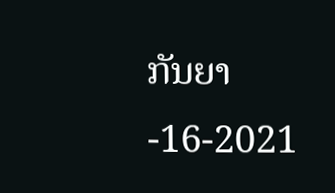ກັນຍາ-16-2021